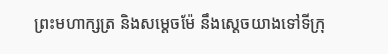ព្រះមហាក្សត្រ និងសម្តេចម៉ែ នឹងស្តេចយាងទៅទីក្រុ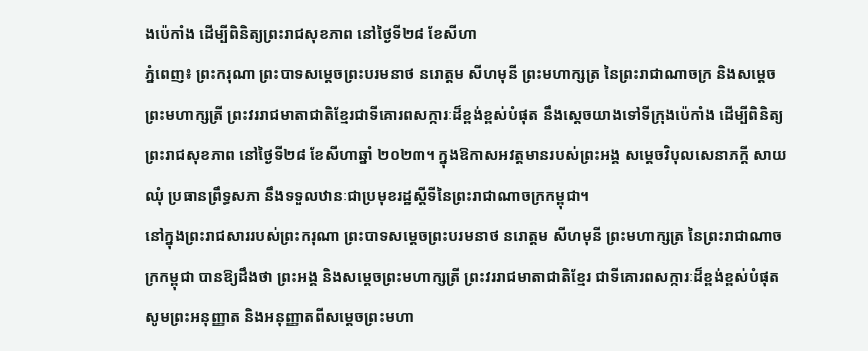ងប៉េកាំង ដើម្បីពិនិត្យព្រះរាជសុខភាព នៅថ្ងៃទី២៨ ខែសីហា
ភ្នំពេញ៖ ព្រះករុណា ព្រះបាទសម្ដេចព្រះបរមនាថ នរោត្តម សីហមុនី ព្រះមហាក្សត្រ នៃព្រះរាជាណាចក្រ និងសម្តេចព្រះមហាក្សត្រី ព្រះវររាជមាតាជាតិខ្មែរជាទីគោរពសក្ការៈដ៏ខ្ពង់ខ្ពស់បំផុត នឹងស្តេចយាងទៅទីក្រុងប៉េកាំង ដើម្បីពិនិត្យព្រះរាជសុខភាព នៅថ្ងៃទី២៨ ខែសីហាឆ្នាំ ២០២៣។ ក្នុងឱកាសអវត្តមានរបស់ព្រះអង្គ សម្តេចវិបុលសេនាភក្តី សាយ ឈុំ ប្រធានព្រឹទ្ធសភា នឹងទទួលឋានៈជាប្រមុខរដ្ឋស្ដីទីនៃព្រះរាជាណាចក្រកម្ពុជា។
នៅក្នុងព្រះរាជសាររបស់ព្រះករុណា ព្រះបាទសម្ដេចព្រះបរមនាថ នរោត្តម សីហមុនី ព្រះមហាក្សត្រ នៃព្រះរាជាណាចក្រកម្ពុជា បានឱ្យដឹងថា ព្រះអង្គ និងសម្ដេចព្រះមហាក្សត្រី ព្រះវររាជមាតាជាតិខ្មែរ ជាទីគោរពសក្ការៈដ៏ខ្ពង់ខ្ពស់បំផុត សូមព្រះអនុញ្ញាត និងអនុញ្ញាតពីសម្តេចព្រះមហា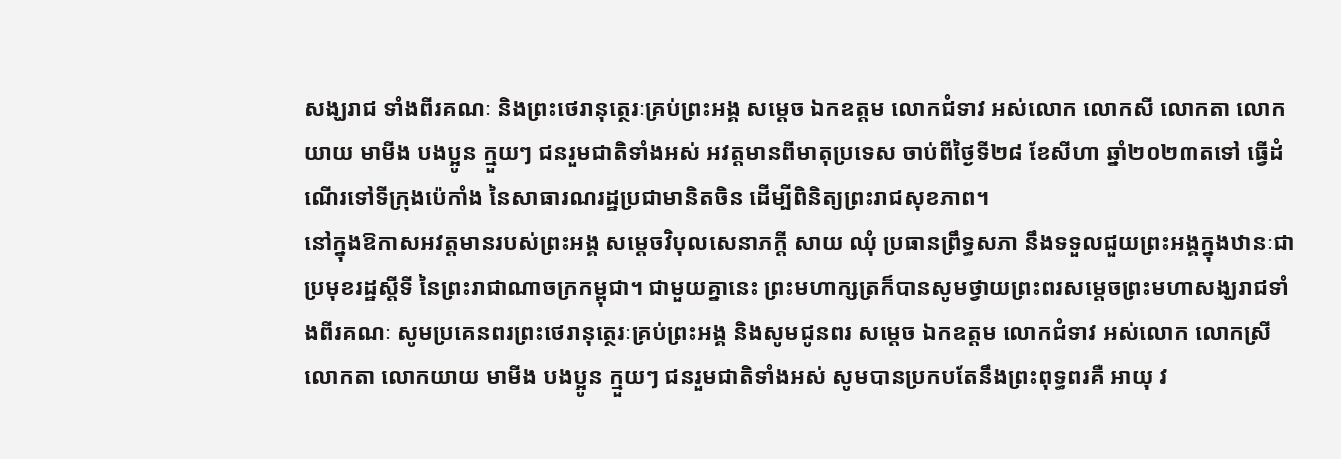សង្ឃរាជ ទាំងពីរគណៈ និងព្រះថេរានុត្ថេរៈគ្រប់ព្រះអង្គ សម្តេច ឯកឧត្តម លោកជំទាវ អស់លោក លោកសី លោកតា លោកយាយ មាមីង បងប្អូន ក្មួយៗ ជនរួមជាតិទាំងអស់ អវត្តមានពីមាតុប្រទេស ចាប់ពីថ្ងៃទី២៨ ខែសីហា ឆ្នាំ២០២៣តទៅ ធ្វើដំណើរទៅទីក្រុងប៉េកាំង នៃសាធារណរដ្ឋប្រជាមានិតចិន ដើម្បីពិនិត្យព្រះរាជសុខភាព។
នៅក្នុងឱកាសអវត្តមានរបស់ព្រះអង្គ សម្តេចវិបុលសេនាភក្តី សាយ ឈុំ ប្រធានព្រឹទ្ធសភា នឹងទទួលជួយព្រះអង្គក្នុងឋានៈជាប្រមុខរដ្ឋស្តីទី នៃព្រះរាជាណាចក្រកម្ពុជា។ ជាមួយគ្នានេះ ព្រះមហាក្សត្រក៏បានសូមថ្វាយព្រះពរសម្ដេចព្រះមហាសង្ឃរាជទាំងពីរគណៈ សូមប្រគេនពរព្រះថេរានុត្ថេរៈគ្រប់ព្រះអង្គ និងសូមជូនពរ សម្តេច ឯកឧត្តម លោកជំទាវ អស់លោក លោកស្រី លោកតា លោកយាយ មាមីង បងប្អូន ក្មួយៗ ជនរួមជាតិទាំងអស់ សូមបានប្រកបតែនឹងព្រះពុទ្ធពរគឺ អាយុ វ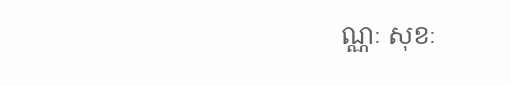ណ្ណៈ សុខៈ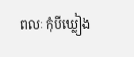ពលៈ កុំបីឃ្លៀង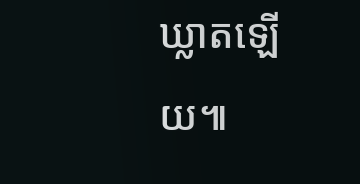ឃ្លាតឡើយ៕